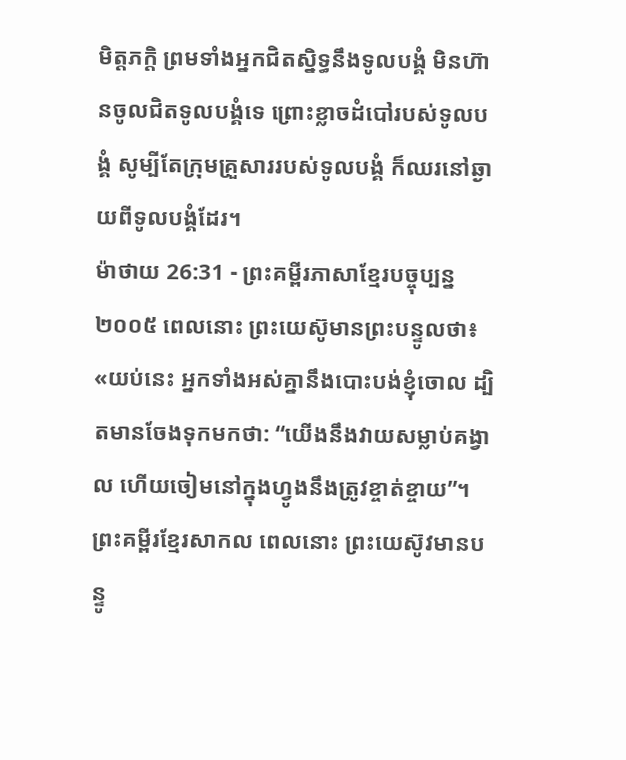មិត្តភក្ដិ ព្រមទាំងអ្នកជិតស្និទ្ធនឹងទូលបង្គំ មិនហ៊ានចូលជិតទូលបង្គំទេ ព្រោះខ្លាចដំបៅរបស់ទូលបង្គំ សូម្បីតែក្រុមគ្រួសាររបស់ទូលបង្គំ ក៏ឈរនៅឆ្ងាយពីទូលបង្គំដែរ។
ម៉ាថាយ 26:31 - ព្រះគម្ពីរភាសាខ្មែរបច្ចុប្បន្ន ២០០៥ ពេលនោះ ព្រះយេស៊ូមានព្រះបន្ទូលថា៖ «យប់នេះ អ្នកទាំងអស់គ្នានឹងបោះបង់ខ្ញុំចោល ដ្បិតមានចែងទុកមកថា: “យើងនឹងវាយសម្លាប់គង្វាល ហើយចៀមនៅក្នុងហ្វូងនឹងត្រូវខ្ចាត់ខ្ចាយ”។ ព្រះគម្ពីរខ្មែរសាកល ពេលនោះ ព្រះយេស៊ូវមានបន្ទូ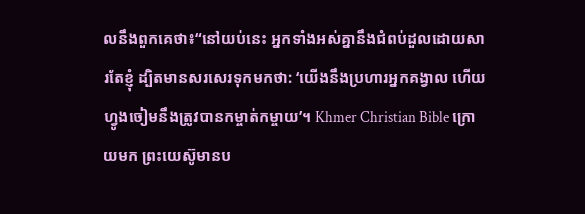លនឹងពួកគេថា៖“នៅយប់នេះ អ្នកទាំងអស់គ្នានឹងជំពប់ដួលដោយសារតែខ្ញុំ ដ្បិតមានសរសេរទុកមកថា: ‘យើងនឹងប្រហារអ្នកគង្វាល ហើយហ្វូងចៀមនឹងត្រូវបានកម្ចាត់កម្ចាយ’។ Khmer Christian Bible ក្រោយមក ព្រះយេស៊ូមានប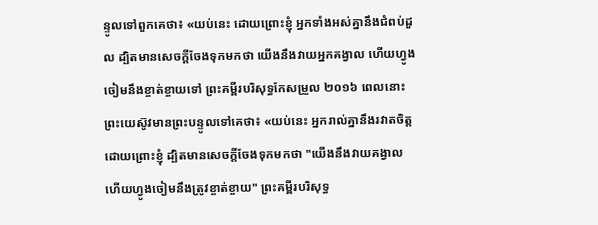ន្ទូលទៅពួកគេថា៖ «យប់នេះ ដោយព្រោះខ្ញុំ អ្នកទាំងអស់គ្នានឹងជំពប់ដួល ដ្បិតមានសេចក្ដីចែងទុកមកថា យើងនឹងវាយអ្នកគង្វាល ហើយហ្វូងចៀមនឹងខ្ចាត់ខ្ចាយទៅ ព្រះគម្ពីរបរិសុទ្ធកែសម្រួល ២០១៦ ពេលនោះ ព្រះយេស៊ូវមានព្រះបន្ទូលទៅគេថា៖ «យប់នេះ អ្នករាល់គ្នានឹងរវាតចិត្ត ដោយព្រោះខ្ញុំ ដ្បិតមានសេចក្តីចែងទុកមកថា "យើងនឹងវាយគង្វាល ហើយហ្វូងចៀមនឹងត្រូវខ្ចាត់ខ្ចាយ" ព្រះគម្ពីរបរិសុទ្ធ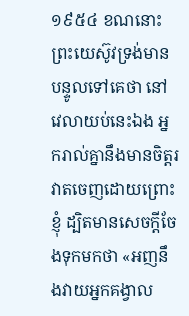១៩៥៤ ខណនោះ ព្រះយេស៊ូវទ្រង់មានបន្ទូលទៅគេថា នៅវេលាយប់នេះឯង អ្នករាល់គ្នានឹងមានចិត្តរវាតចេញដោយព្រោះខ្ញុំ ដ្បិតមានសេចក្ដីចែងទុកមកថា «អញនឹងវាយអ្នកគង្វាល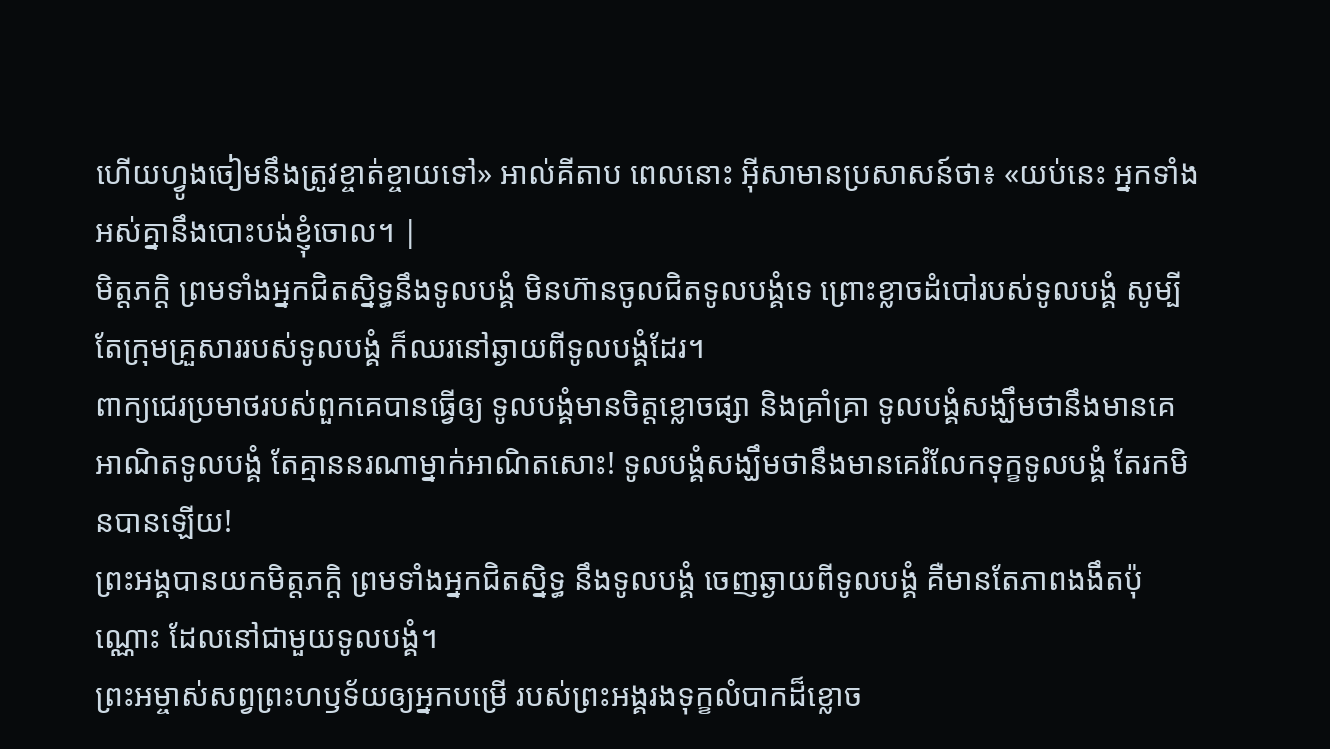ហើយហ្វូងចៀមនឹងត្រូវខ្ចាត់ខ្ចាយទៅ» អាល់គីតាប ពេលនោះ អ៊ីសាមានប្រសាសន៍ថា៖ «យប់នេះ អ្នកទាំងអស់គ្នានឹងបោះបង់ខ្ញុំចោល។ |
មិត្តភក្ដិ ព្រមទាំងអ្នកជិតស្និទ្ធនឹងទូលបង្គំ មិនហ៊ានចូលជិតទូលបង្គំទេ ព្រោះខ្លាចដំបៅរបស់ទូលបង្គំ សូម្បីតែក្រុមគ្រួសាររបស់ទូលបង្គំ ក៏ឈរនៅឆ្ងាយពីទូលបង្គំដែរ។
ពាក្យជេរប្រមាថរបស់ពួកគេបានធ្វើឲ្យ ទូលបង្គំមានចិត្តខ្លោចផ្សា និងគ្រាំគ្រា ទូលបង្គំសង្ឃឹមថានឹងមានគេអាណិតទូលបង្គំ តែគ្មាននរណាម្នាក់អាណិតសោះ! ទូលបង្គំសង្ឃឹមថានឹងមានគេរំលែកទុក្ខទូលបង្គំ តែរកមិនបានឡើយ!
ព្រះអង្គបានយកមិត្តភក្ដិ ព្រមទាំងអ្នកជិតស្និទ្ធ នឹងទូលបង្គំ ចេញឆ្ងាយពីទូលបង្គំ គឺមានតែភាពងងឹតប៉ុណ្ណោះ ដែលនៅជាមួយទូលបង្គំ។
ព្រះអម្ចាស់សព្វព្រះហឫទ័យឲ្យអ្នកបម្រើ របស់ព្រះអង្គរងទុក្ខលំបាកដ៏ខ្លោច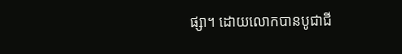ផ្សា។ ដោយលោកបានបូជាជី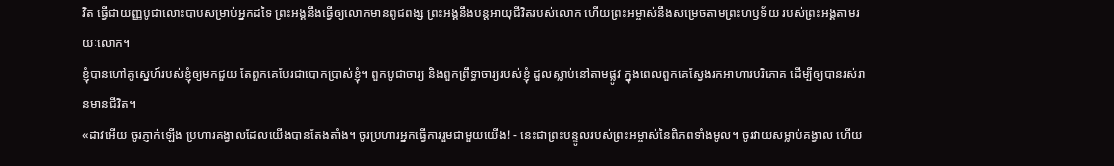វិត ធ្វើជាយញ្ញបូជាលោះបាបសម្រាប់អ្នកដទៃ ព្រះអង្គនឹងធ្វើឲ្យលោកមានពូជពង្ស ព្រះអង្គនឹងបន្តអាយុជីវិតរបស់លោក ហើយព្រះអម្ចាស់នឹងសម្រេចតាមព្រះហឫទ័យ របស់ព្រះអង្គតាមរយៈលោក។
ខ្ញុំបានហៅគូស្នេហ៍របស់ខ្ញុំឲ្យមកជួយ តែពួកគេបែរជាបោកប្រាស់ខ្ញុំ។ ពួកបូជាចារ្យ និងពួកព្រឹទ្ធាចារ្យរបស់ខ្ញុំ ដួលស្លាប់នៅតាមផ្លូវ ក្នុងពេលពួកគេស្វែងរកអាហារបរិភោគ ដើម្បីឲ្យបានរស់រានមានជីវិត។
«ដាវអើយ ចូរភ្ញាក់ឡើង ប្រហារគង្វាលដែលយើងបានតែងតាំង។ ចូរប្រហារអ្នកធ្វើការរួមជាមួយយើង! - នេះជាព្រះបន្ទូលរបស់ព្រះអម្ចាស់នៃពិភពទាំងមូល។ ចូរវាយសម្លាប់គង្វាល ហើយ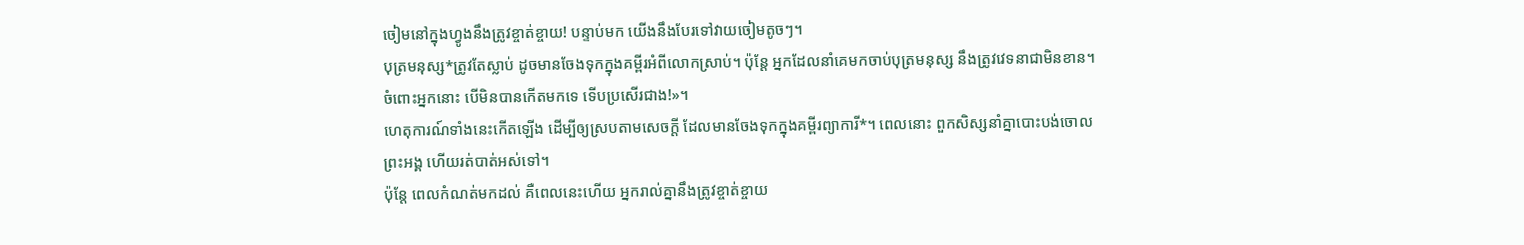ចៀមនៅក្នុងហ្វូងនឹងត្រូវខ្ចាត់ខ្ចាយ! បន្ទាប់មក យើងនឹងបែរទៅវាយចៀមតូចៗ។
បុត្រមនុស្ស*ត្រូវតែស្លាប់ ដូចមានចែងទុកក្នុងគម្ពីរអំពីលោកស្រាប់។ ប៉ុន្តែ អ្នកដែលនាំគេមកចាប់បុត្រមនុស្ស នឹងត្រូវវេទនាជាមិនខាន។ ចំពោះអ្នកនោះ បើមិនបានកើតមកទេ ទើបប្រសើរជាង!»។
ហេតុការណ៍ទាំងនេះកើតឡើង ដើម្បីឲ្យស្របតាមសេចក្ដី ដែលមានចែងទុកក្នុងគម្ពីរព្យាការី*។ ពេលនោះ ពួកសិស្សនាំគ្នាបោះបង់ចោលព្រះអង្គ ហើយរត់បាត់អស់ទៅ។
ប៉ុន្តែ ពេលកំណត់មកដល់ គឺពេលនេះហើយ អ្នករាល់គ្នានឹងត្រូវខ្ចាត់ខ្ចាយ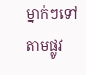ម្នាក់ៗទៅតាមផ្លូវ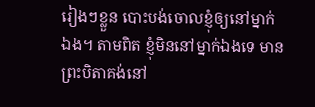រៀងៗខ្លួន បោះបង់ចោលខ្ញុំឲ្យនៅម្នាក់ឯង។ តាមពិត ខ្ញុំមិននៅម្នាក់ឯងទេ មានព្រះបិតាគង់នៅ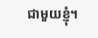ជាមួយខ្ញុំ។